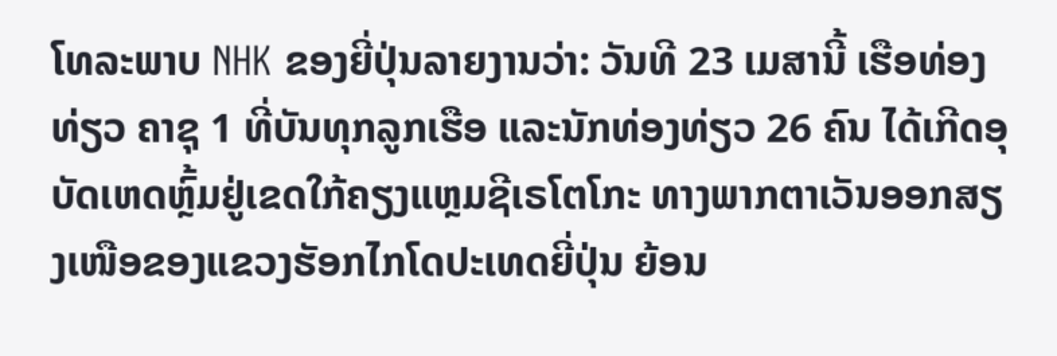ໂທລະພາບ NHK ຂອງຍີ່ປຸ່ນລາຍງານວ່າ: ວັນທີ 23 ເມສານີ້ ເຮືອທ່ອງທ່ຽວ ຄາຊຸ 1 ທີ່ບັນທຸກລູກເຮືອ ແລະນັກທ່ອງທ່ຽວ 26 ຄົນ ໄດ້ເກີດອຸບັດເຫດຫຼົ້ມຢູ່ເຂດໃກ້ຄຽງແຫຼມຊີເຣໂຕໂກະ ທາງພາກຕາເວັນອອກສຽງເໜືອຂອງແຂວງຮັອກໄກໂດປະເທດຍີ່ປຸ່ນ ຍ້ອນ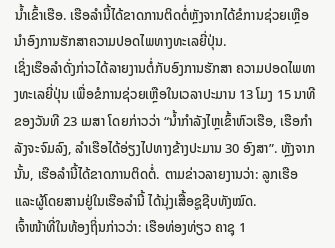ນ້ຳເຂົ້າເຮືອ. ເຮືອລຳນີ້ໄດ້ຂາດການຕິດຕໍ່ຫຼັງຈາກໄດ້ຂໍການຊ່ວຍເຫຼືອນຳອົງການຮັກສາຄວາມປອດໄພທາງທະເລຍີ່ປຸ່ນ.
ເຊິ່ງເຮືອລຳດັ່ງກ່າວໄດ້ລາຍງານຕໍ່ກັບອົງການຮັກສາ ຄວາມປອດໄພທາງທະເລຍີ່ປຸ່ນ ເພື່ອຂໍການຊ່ວຍເຫຼືອໃນເວລາປະມານ 13 ໂມງ 15 ນາທີຂອງວັນທີ 23 ເມສາ ໂດຍກ່າວວ່າ “ນ້ຳກຳລັງໄຫຼເຂົ້າຫົວເຮືອ, ເຮືອກຳລັງຈະຈົມລົງ, ລຳເຮືອໄດ້ອ່ຽງໄປທາງຂ້າງປະມານ 30 ອົງສາ”. ຫຼັງຈາກນັ້ນ, ເຮືອລຳນີ້ໄດ້ຂາດການຕິດຕໍ່. ຕາມຂ່າວລາຍງານວ່າ: ລູກເຮືອ ແລະຜູ້ໂດຍສານຢູ່ໃນເຮືອລຳນີ້ ໄດ້ນຸ່ງເສື້ອຊູຊີບທັງໝົດ.
ເຈົ້າໜ້າທີ່ໃນທ້ອງຖິ່ນກ່າວວ່າ: ເຮືອທ່ອງທ່ຽວ ຄາຊຸ 1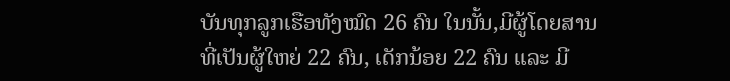ບັນທຸກລູກເຮືອທັງໝົດ 26 ຄົນ ໃນນັ້ນ,ມີຜູ້ໂດຍສານທີ່ເປັນຜູ້ໃຫຍ່ 22 ຄົນ, ເດັກນ້ອຍ 22 ຄົນ ແລະ ມີ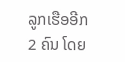ລູກເຮືອອີກ 2 ຄົນ ໂດຍ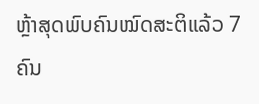ຫຼ້າສຸດພົບຄົນໝົດສະຕິແລ້ວ 7 ຄົນ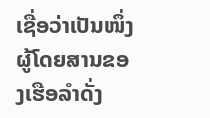ເຊື່ອວ່າເປັນໜຶ່ງຜູ້ໂດຍສານຂອງເຮືອລຳດັ່ງ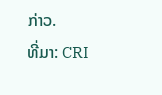ກ່າວ.
ທີ່ມາ: CRI